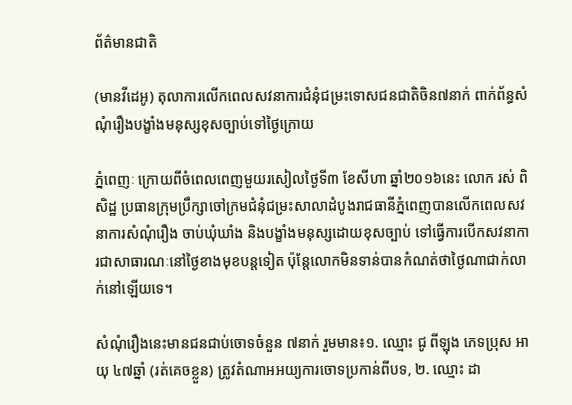ព័ត៌មានជាតិ

(មានវីដេអូ) តុលាការលើកពេលសវនាការជំនុំជម្រះទោសជនជាតិចិន៧នាក់ ពាក់ព័ន្ធសំណុំរឿងបង្ខាំងមនុស្សខុសច្បាប់ទៅថ្ងៃក្រោយ

ភ្នំពេញៈ ក្រោយពីចំពេលពេញមួយរសៀលថ្ងៃទី៣ ខែសីហា ឆ្នាំ២០១៦នេះ លោក រស់ ពិសិដ្ឋ ប្រធានក្រុមប្រឹក្សាចៅក្រមជំនុំជម្រះសាលាដំបូងរាជធានីភ្នំពេញបានលើកពេលសវនាការសំណុំរឿង ចាប់ឃុំឃាំង និងបង្ខាំងមនុស្សដោយខុសច្បាប់ ទៅធ្វើការបើកសវនាការជាសាធារណៈនៅថ្ងៃខាងមុខបន្តទៀត ប៉ុន្តែលោកមិនទាន់បានកំណត់ថាថ្ងៃណាជាក់លាក់នៅឡើយទេ។

សំណុំរឿងនេះមានជនជាប់ចោទចំនួន ៧នាក់ រួមមាន៖១. ឈ្មោះ ជូ ពីឡុង ភេទប្រុស អាយុ ៤៧ឆ្នាំ (រត់គេចខ្លួន) ត្រូវតំណាអអយ្យការចោទប្រកាន់ពីបទ, ២. ឈ្មោះ ដា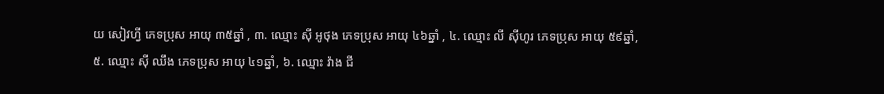យ សៀវហ្វី ភេទប្រុស អាយុ ៣៥ឆ្នាំ , ៣. ឈ្មោះ ស៊ី អូថុង ភេទប្រុស អាយុ ៤៦ឆ្នាំ , ៤. ឈ្មោះ លី ស៊ីហូរ ភេទប្រុស អាយុ ៥៩ឆ្នាំ, ៥. ឈ្មោះ ស៊ី ឈឹង ភេទប្រុស អាយុ ៤១ឆ្នាំ, ៦. ឈ្មោះ វ៉ាង ជី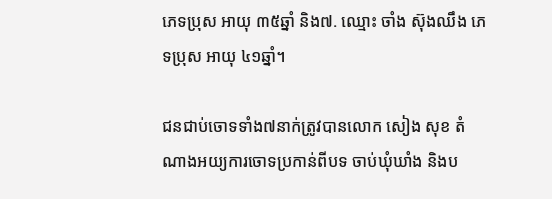ភេទប្រុស អាយុ ៣៥ឆ្នាំ និង៧. ឈ្មោះ ចាំង ស៊ុងឈឹង ភេទប្រុស អាយុ ៤១ឆ្នាំ។

ជនជាប់ចោទទាំង៧នាក់ត្រូវបានលោក សៀង សុខ តំណាងអយ្យការចោទប្រកាន់ពីបទ ចាប់ឃុំឃាំង និងប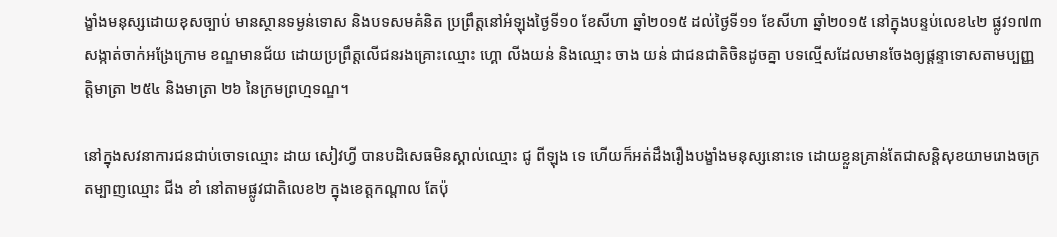ង្ខាំងមនុស្សដោយខុសច្បាប់ មានស្ថានទម្ងន់ទោស និងបទសមគំនិត ប្រព្រឹត្តនៅអំឡុងថ្ងៃទី១០ ខែសីហា ឆ្នាំ២០១៥ ដល់ថ្ងៃទី១១ ខែសីហា ឆ្នាំ២០១៥ នៅក្នុងបន្ទប់លេខ៤២ ផ្លូវ១៧៣ សង្កាត់ចាក់អង្រែក្រោម ខណ្ឌមានជ័យ ដោយប្រព្រឹត្តលើជនរងគ្រោះឈ្មោះ ហ្គោ លីងយន់ និងឈ្មោះ ចាង យន់ ជាជនជាតិចិនដូចគ្នា បទល្មើសដែលមានចែងឲ្យផ្តន្ទាទោសតាមប្បញ្ញត្តិមាត្រា ២៥៤ និងមាត្រា ២៦ នៃក្រមព្រហ្មទណ្ឌ។

នៅក្នុងសវនាការជនជាប់ចោទឈ្មោះ ដាយ សៀវហ្វី បានបដិសេធមិនស្គាល់ឈ្មោះ ជូ ពីឡុង ទេ ហើយក៏អត់ដឹងរឿងបង្ខាំងមនុស្សនោះទេ ដោយខ្លួនគ្រាន់តែជាសន្តិសុខយាមរោងចក្រតម្បាញឈ្មោះ ជីង ខាំ នៅតាមផ្លូវជាតិលេខ២ ក្នុងខេត្តកណ្តាល តែប៉ុ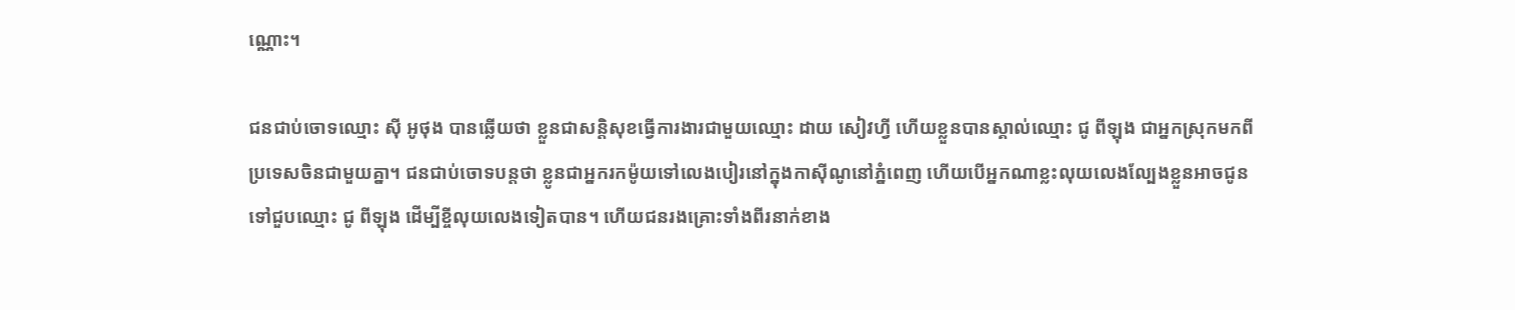ណ្ណោះ។

ជនជាប់ចោទឈ្មោះ ស៊ី អូថុង បានឆ្លើយថា ខ្លួនជាសន្តិសុខធ្វើការងារជាមួយឈ្មោះ ដាយ សៀវហ្វី ហើយខ្លួនបានស្គាល់ឈ្មោះ ជូ ពីឡុង ជាអ្នកស្រុកមកពីប្រទេសចិនជាមួយគ្នា។ ជនជាប់ចោទបន្តថា ខ្លូនជាអ្នករកម៉ូយទៅលេងបៀរនៅក្នុងកាស៊ីណូនៅភ្នំពេញ ហើយបើអ្នកណាខ្លះលុយលេងល្បែងខ្លួនអាចជូនទៅជួបឈ្មោះ ជូ ពីឡុង ដើម្បីខ្ចីលុយលេងទៀតបាន។ ហើយជនរងគ្រោះទាំងពីរនាក់ខាង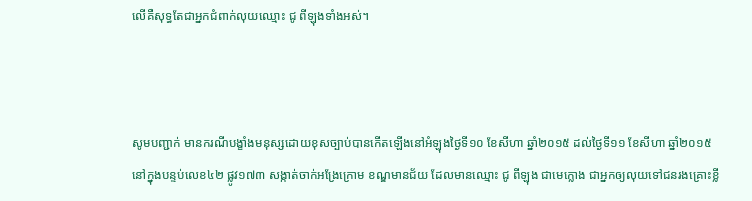លើគឺសុទ្ធតែជាអ្នកជំពាក់លុយឈ្មោះ ជូ ពីឡុងទាំងអស់។



សូមបញ្ជាក់ មានករណីបង្ខាំងមនុស្សដោយខុសច្បាប់បានកើតឡើងនៅអំឡុងថ្ងៃទី១០ ខែសីហា ឆ្នាំ២០១៥ ដល់ថ្ងៃទី១១ ខែសីហា ឆ្នាំ២០១៥ នៅក្នុងបន្ទប់លេខ៤២ ផ្លូវ១៧៣ សង្កាត់ចាក់អង្រែក្រោម ខណ្ឌមានជ័យ ដែលមានឈ្មោះ ជូ ពីឡុង ជាមេក្លោង ជាអ្នកឲ្យលុយទៅជនរងគ្រោះខ្លី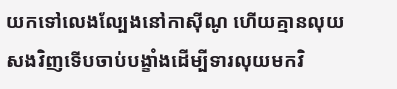យកទៅលេងល្បែងនៅកាស៊ីណូ ហើយគ្មានលុយសងវិញទើបចាប់បង្ខាំងដើម្បីទារលុយមកវិ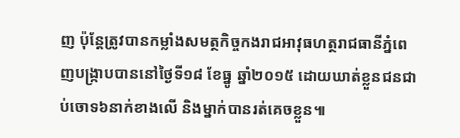ញ ប៉ុន្តែត្រូវបានកម្លាំងសមត្ថកិច្ចកងរាជអាវុធហត្ថរាជធានីភ្នំពេញបង្ក្រាបបាននៅថ្ងៃទី១៨ ខែធ្នូ ឆ្នាំ២០១៥ ដោយឃាត់ខ្លួនជនជាប់ចោទ៦នាក់ខាងលើ និងម្នាក់បានរត់គេចខ្លួន៕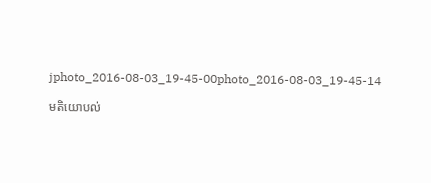jphoto_2016-08-03_19-45-00photo_2016-08-03_19-45-14

មតិយោបល់